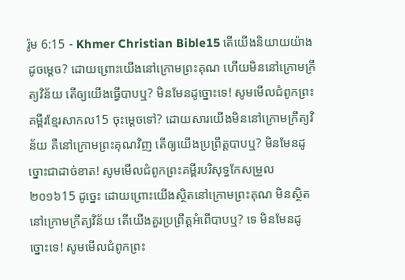រ៉ូម 6:15 - Khmer Christian Bible15 តើយើងនិយាយយ៉ាងដូចម្ដេច? ដោយព្រោះយើងនៅក្រោមព្រះគុណ ហើយមិននៅក្រោមក្រឹត្យវិន័យ តើឲ្យយើងធ្វើបាបឬ? មិនមែនដូច្នោះទេ! សូមមើលជំពូកព្រះគម្ពីរខ្មែរសាកល15 ចុះម្ដេចទៅ? ដោយសារយើងមិននៅក្រោមក្រឹត្យវិន័យ គឺនៅក្រោមព្រះគុណវិញ តើឲ្យយើងប្រព្រឹត្តបាបឬ? មិនមែនដូច្នោះជាដាច់ខាត! សូមមើលជំពូកព្រះគម្ពីរបរិសុទ្ធកែសម្រួល ២០១៦15 ដូច្នេះ ដោយព្រោះយើងស្ថិតនៅក្រោមព្រះគុណ មិនស្ថិតនៅក្រោមក្រឹត្យវិន័យ តើយើងគួរប្រព្រឹត្តអំពើបាបឬ? ទេ មិនមែនដូច្នោះទេ! សូមមើលជំពូកព្រះ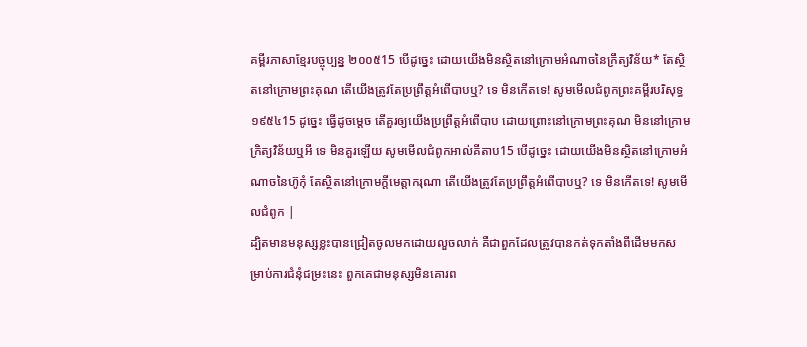គម្ពីរភាសាខ្មែរបច្ចុប្បន្ន ២០០៥15 បើដូច្នេះ ដោយយើងមិនស្ថិតនៅក្រោមអំណាចនៃក្រឹត្យវិន័យ* តែស្ថិតនៅក្រោមព្រះគុណ តើយើងត្រូវតែប្រព្រឹត្តអំពើបាបឬ? ទេ មិនកើតទេ! សូមមើលជំពូកព្រះគម្ពីរបរិសុទ្ធ ១៩៥៤15 ដូច្នេះ ធ្វើដូចម្តេច តើគួរឲ្យយើងប្រព្រឹត្តអំពើបាប ដោយព្រោះនៅក្រោមព្រះគុណ មិននៅក្រោមក្រិត្យវិន័យឬអី ទេ មិនគួរឡើយ សូមមើលជំពូកអាល់គីតាប15 បើដូច្នេះ ដោយយើងមិនស្ថិតនៅក្រោមអំណាចនៃហ៊ូកុំ តែស្ថិតនៅក្រោមក្តីមេត្តាករុណា តើយើងត្រូវតែប្រព្រឹត្ដអំពើបាបឬ? ទេ មិនកើតទេ! សូមមើលជំពូក |
ដ្បិតមានមនុស្សខ្លះបានជ្រៀតចូលមកដោយលួចលាក់ គឺជាពួកដែលត្រូវបានកត់ទុកតាំងពីដើមមកសម្រាប់ការជំនុំជម្រះនេះ ពួកគេជាមនុស្សមិនគោរព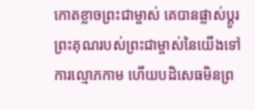កោតខ្លាចព្រះជាម្ចាស់ គេបានផ្លាស់ប្ដូរព្រះគុណរបស់ព្រះជាម្ចាស់នៃយើងទៅការល្មោភកាម ហើយបដិសេធមិនព្រ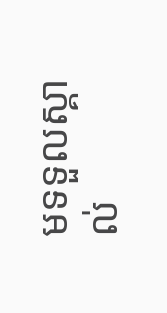មទទួលស្គាល់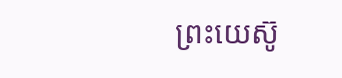ព្រះយេស៊ូ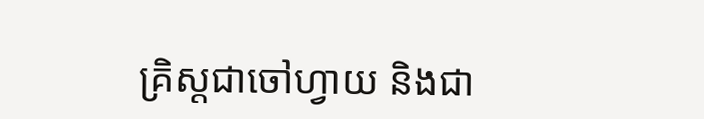គ្រិស្ដជាចៅហ្វាយ និងជា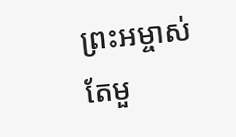ព្រះអម្ចាស់តែមួ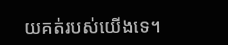យគត់របស់យើងទេ។